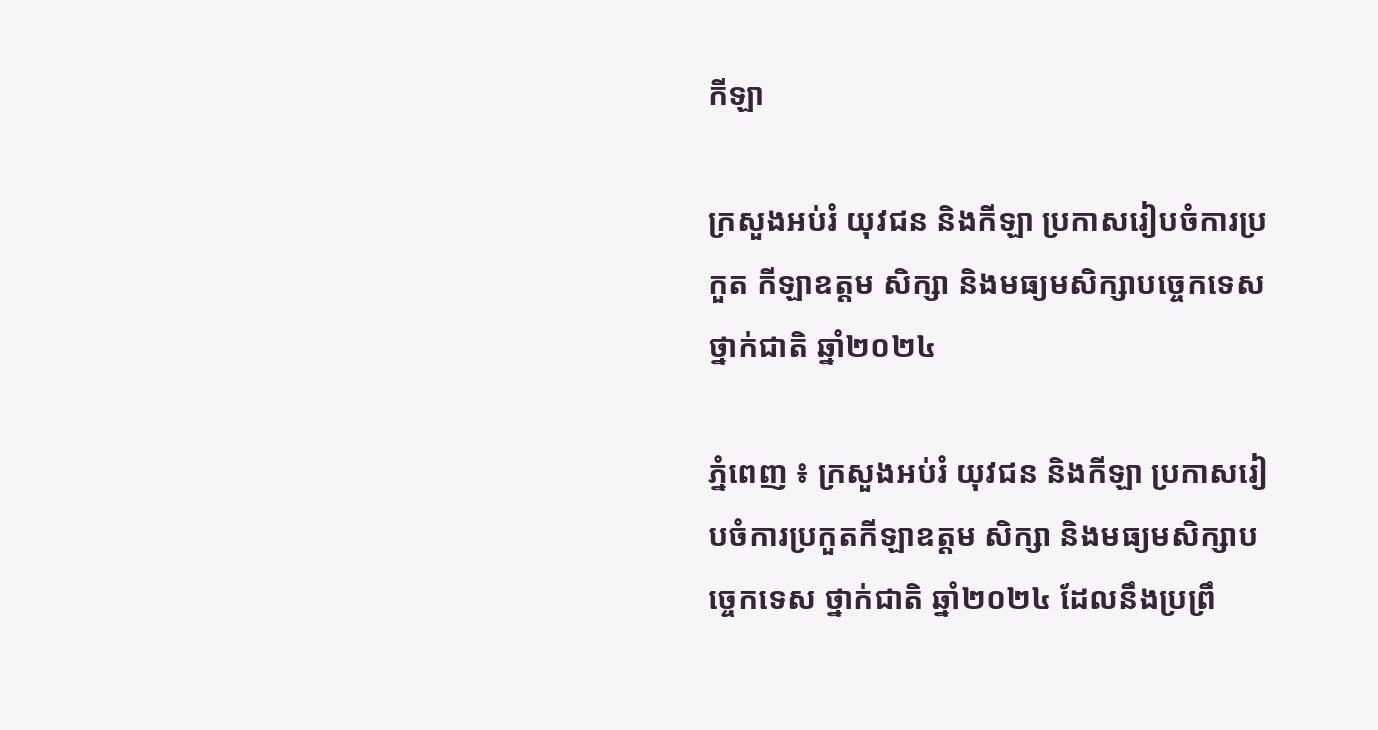កីឡា

ក្រសួងអប់រំ យុវជន និងកីឡា ប្រកាសរៀបចំការប្រកួត កីឡាឧត្តម សិក្សា និងមធ្យមសិក្សាបច្ចេកទេស ថ្នាក់ជាតិ ឆ្នាំ២០២៤

ភ្នំពេញ ៖ ក្រសួងអប់រំ យុវជន និងកីឡា ប្រកាសរៀបចំការប្រកួតកីឡាឧត្តម សិក្សា និងមធ្យមសិក្សាបច្ចេកទេស ថ្នាក់ជាតិ ឆ្នាំ២០២៤ ដែលនឹងប្រព្រឹ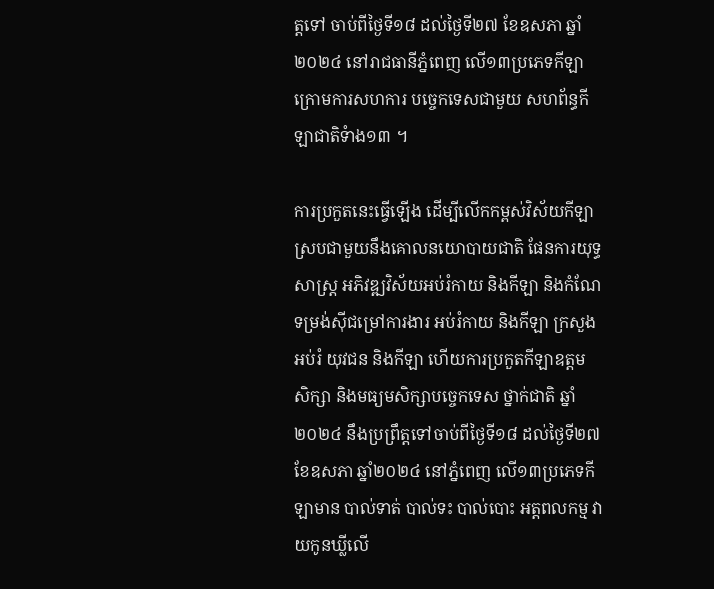ត្តទៅ ចាប់ពីថ្ងៃទី១៨ ដល់ថ្ងៃទី២៧ ខែឧសភា ឆ្នាំ២០២៤ នៅរាជធានីភ្នំពេញ លើ១៣ប្រភេទកីឡា ក្រោមការសហការ បច្ចេកទេសជាមួយ សហព័ន្ធកីឡាជាតិទំាង១៣ ។

ការប្រកួតនេះធ្វើឡើង ដើម្បីលើកកម្ពស់វិស័យកីឡា ស្របជាមួយនឹងគោលនយោបាយជាតិ ផែនការយុទ្ធសាស្ត្រ អភិវឌ្ឍវិស័យអប់រំកាយ និងកីឡា និងកំណែទម្រង់ស៊ីជម្រៅការងារ អប់រំកាយ និងកីឡា ក្រសួងអប់រំ យុវជន និងកីឡា ហើយការប្រកួតកីឡាឧត្តម សិក្សា និងមធ្យមសិក្សាបច្ចេកទេស ថ្នាក់ជាតិ ឆ្នាំ២០២៤ នឹងប្រព្រឹត្តទៅចាប់ពីថ្ងៃទី១៨ ដល់ថ្ងៃទី២៧ ខែឧសភា ឆ្នាំ២០២៤ នៅភ្នំពេញ លើ១៣ប្រភេទកីឡាមាន បាល់ទាត់ បាល់ទះ បាល់បោះ អត្តពលកម្ម វាយកូនឃ្លីលើ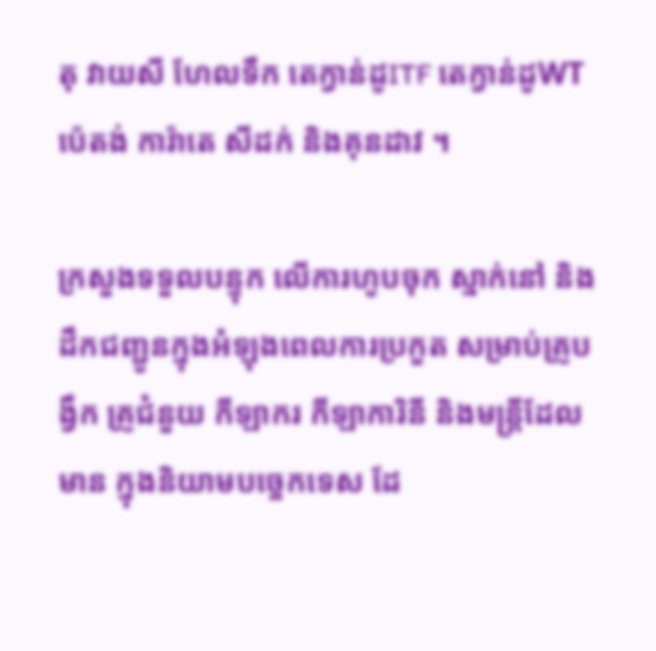តុ វាយសី ហែលទឹក តេក្វាន់ដូITF តេក្វាន់ដូWT ប៉េតង់ ការ៉ាតេ សីដក់ និងគុនដាវ ។

ក្រសួងទទួលបន្ទុក លើការហូបចុក ស្នាក់នៅ និងដឹកជញ្ជូនក្នុងអំឡុងពេលការប្រកួត សម្រាប់គ្រូបង្វឹក គ្រូជំនួយ កីឡាករ កីឡាការិនី និងមន្ត្រីដែលមាន ក្នុងនិយាមបច្ចេកទេស ដែ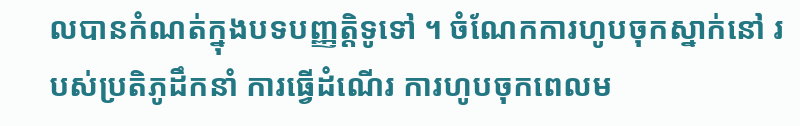លបានកំណត់ក្នុងបទបញ្ញត្តិទូទៅ ។ ចំណែកការហូបចុកស្នាក់នៅ របស់ប្រតិភូដឹកនាំ ការធ្វើដំណើរ ការហូបចុកពេលម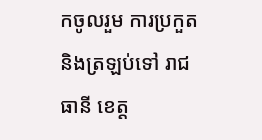កចូលរួម ការប្រកួត និងត្រឡប់ទៅ រាជធានី ខេត្ត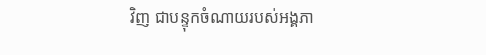វិញ ជាបន្ទុកចំណាយរបស់អង្គភា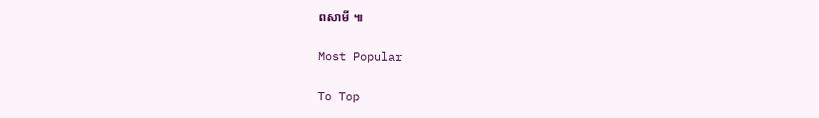ពសាមី ៕

Most Popular

To Top